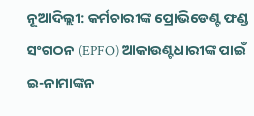ନୂଆଦିଲ୍ଲୀ: କର୍ମଚାରୀଙ୍କ ପ୍ରୋଭିଡେଣ୍ଟ ଫଣ୍ଡ ସଂଗଠନ (EPFO) ଆକାଉଣ୍ଟଧାରୀଙ୍କ ପାଇଁ ଇ-ନାମାଙ୍କନ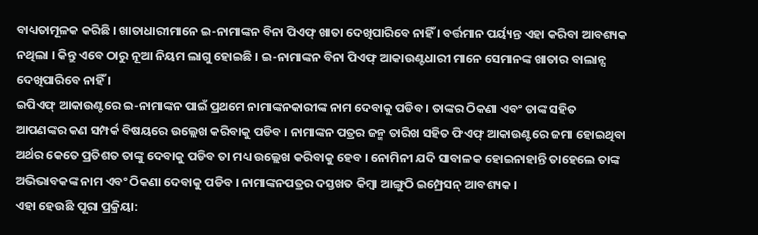ବାଧ୍ୟତାମୂଳକ କରିଛି । ଖାତାଧାରୀମାନେ ଇ-ନାମାଙ୍କନ ବିନା ପିଏଫ୍ ଖାତା ଦେଖିପାରିବେ ନାହିଁ । ବର୍ତ୍ତମାନ ପର୍ୟ୍ୟନ୍ତ ଏହା କରିବା ଆବଶ୍ୟକ ନଥିଲା । କିନ୍ତୁ ଏବେ ଠାରୁ ନୂଆ ନିୟମ ଲାଗୁ ହୋଇଛି । ଇ-ନାମାଙ୍କନ ବିନା ପିଏଫ୍ ଆକାଉଣ୍ଟଧାରୀ ମାନେ ସେମାନଙ୍କ ଖାତାର ବାଲାନ୍ସ ଦେଖିପାରିବେ ନାହିଁ ।
ଇପିଏଫ୍ ଆକାଉଣ୍ଟରେ ଇ-ନାମାଙ୍କନ ପାଇଁ ପ୍ରଥମେ ନାମାଙ୍କନକାରୀଙ୍କ ନାମ ଦେବାକୁ ପଡିବ । ତାଙ୍କର ଠିକଣା ଏବଂ ତାଙ୍କ ସହିତ ଆପଣଙ୍କର କଣ ସମ୍ପର୍କ ବିଷୟରେ ଉଲ୍ଲେଖ କରିବାକୁ ପଡିବ । ନାମାଙ୍କନ ପତ୍ରର ଜନ୍ମ ତାରିଖ ସହିତ ଫିଏଫ୍ ଆକାଉଣ୍ଟରେ ଜମା ହୋଇଥିବା ଅର୍ଥର କେତେ ପ୍ରତିଶତ ତାଙ୍କୁ ଦେବାକୁ ପଡିବ ତା ମଧ୍ୟ ଉଲ୍ଲେଖ କରିବାକୁ ହେବ । ନୋମିନୀ ଯଦି ସାବାଳକ ହୋଇନାହାନ୍ତି ତାହେଲେ ତାଙ୍କ ଅଭିଭାବକଙ୍କ ନାମ ଏବଂ ଠିକଣା ଦେବାକୁ ପଡିବ । ନାମାଙ୍କନପତ୍ରର ଦସ୍ତଖତ କିମ୍ବା ଆଙ୍ଗୁଠି ଇମ୍ପ୍ରେସନ୍ ଆବଶ୍ୟକ ।
ଏହା ହେଉଛି ପୂରା ପ୍ରକ୍ରିୟା: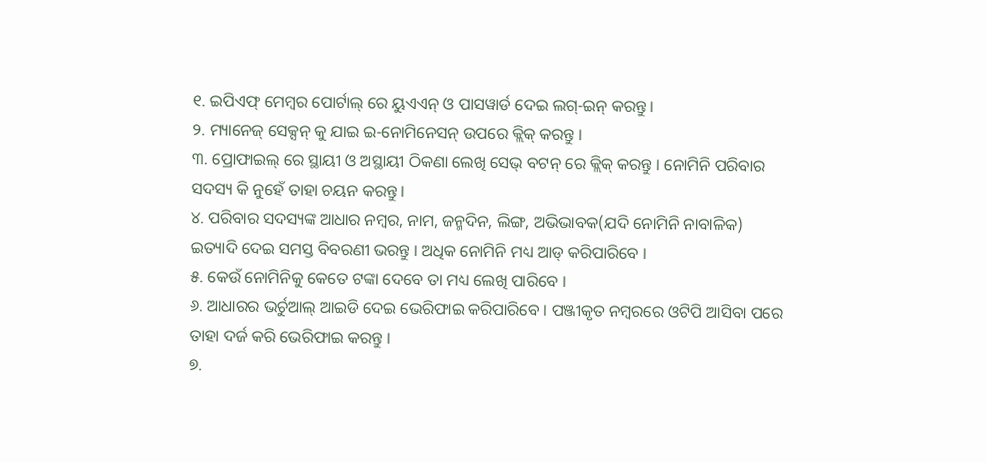୧. ଇପିଏଫ୍ ମେମ୍ବର ପୋର୍ଟାଲ୍ ରେ ୟୁଏଏନ୍ ଓ ପାସୱାର୍ଡ ଦେଇ ଲଗ୍-ଇନ୍ କରନ୍ତୁ ।
୨. ମ୍ୟାନେଜ୍ ସେକ୍ସନ୍ କୁ ଯାଇ ଇ-ନୋମିନେସନ୍ ଉପରେ କ୍ଲିକ୍ କରନ୍ତୁ ।
୩. ପ୍ରୋଫାଇଲ୍ ରେ ସ୍ଥାୟୀ ଓ ଅସ୍ଥାୟୀ ଠିକଣା ଲେଖି ସେଭ୍ ବଟନ୍ ରେ କ୍ଲିକ୍ କରନ୍ତୁ । ନୋମିନି ପରିବାର ସଦସ୍ୟ କି ନୁହେଁ ତାହା ଚୟନ କରନ୍ତୁ ।
୪. ପରିବାର ସଦସ୍ୟଙ୍କ ଆଧାର ନମ୍ବର, ନାମ, ଜନ୍ମଦିନ, ଲିଙ୍ଗ, ଅଭିଭାବକ(ଯଦି ନୋମିନି ନାବାଳିକ) ଇତ୍ୟାଦି ଦେଇ ସମସ୍ତ ବିବରଣୀ ଭରନ୍ତୁ । ଅଧିକ ନୋମିନି ମଧ୍ୟ ଆଡ୍ କରିପାରିବେ ।
୫. କେଉଁ ନୋମିନିକୁ କେତେ ଟଙ୍କା ଦେବେ ତା ମଧ୍ୟ ଲେଖି ପାରିବେ ।
୬. ଆଧାରର ଭର୍ଚୁଆଲ୍ ଆଇଡି ଦେଇ ଭେରିଫାଇ କରିପାରିବେ । ପଞ୍ଜୀକୃତ ନମ୍ବରରେ ଓଟିପି ଆସିବା ପରେ ତାହା ଦର୍ଜ କରି ଭେରିଫାଇ କରନ୍ତୁ ।
୭.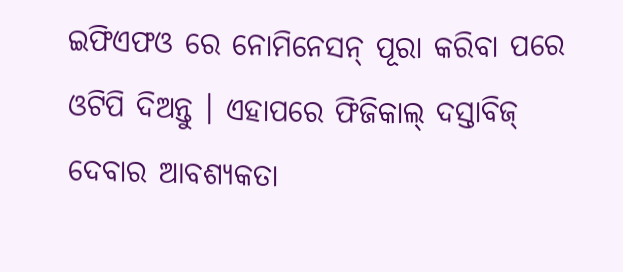ଇଫିଏଫଓ ରେ ନୋମିନେସନ୍ ପୂରା କରିବା ପରେ ଓଟିପି ଦିଅନ୍ତୁ । ଏହାପରେ ଫିଜିକାଲ୍ ଦସ୍ତାବିଜ୍ ଦେବାର ଆବଶ୍ୟକତା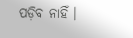ପଡ଼ିବ ନାହିଁ ।